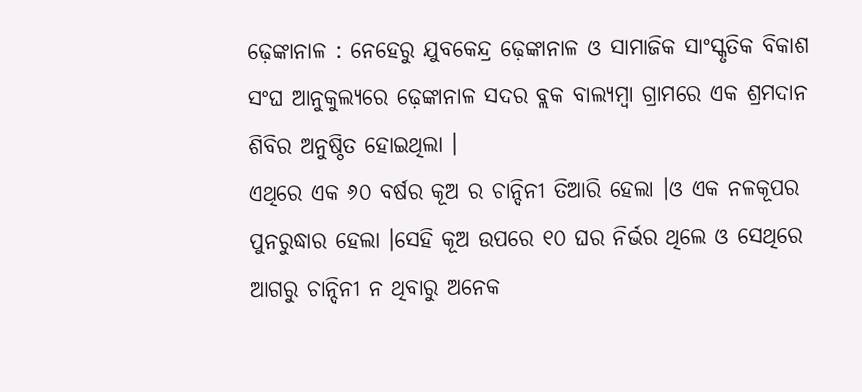ଢ଼େଙ୍କାନାଳ : ନେହେରୁ ଯୁବକେନ୍ଦ୍ର ଢ଼େଙ୍କାନାଳ ଓ ସାମାଜିକ ସାଂସ୍କୃତିକ ବିକାଶ ସଂଘ ଆନୁକୁଲ୍ୟରେ ଢ଼େଙ୍କାନାଳ ସଦର ବ୍ଲକ ବାଲ୍ୟମ୍ବା ଗ୍ରାମରେ ଏକ ଶ୍ରମଦାନ ଶିବିର ଅନୁଷ୍ଠିତ ହୋଇଥିଲା ।
ଏଥିରେ ଏକ ୬୦ ବର୍ଷର କୂଅ ର ଚାନ୍ଦିନୀ ତିଆରି ହେଲା ।ଓ ଏକ ନଳକୂପର ପୁନରୁଦ୍ଧାର ହେଲା ।ସେହି କୂଅ ଉପରେ ୧୦ ଘର ନିର୍ଭର ଥିଲେ ଓ ସେଥିରେ ଆଗରୁ ଚାନ୍ଦିନୀ ନ ଥିବାରୁ ଅନେକ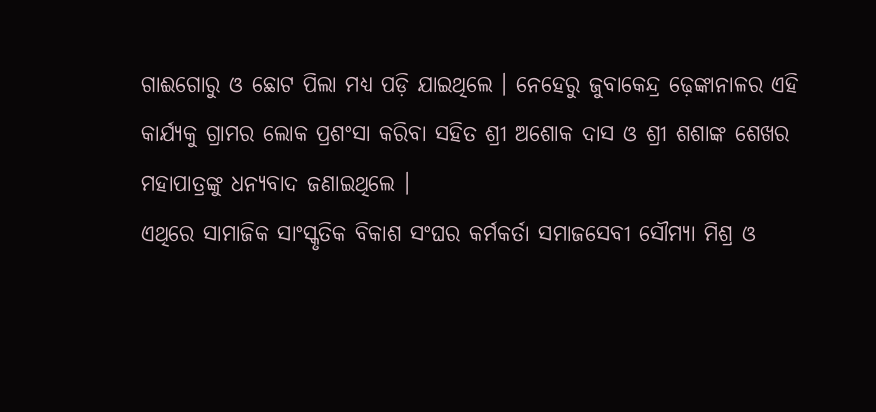ଗାଈଗୋରୁ ଓ ଛୋଟ ପିଲା ମଧ୍ୟ ପଡ଼ି ଯାଇଥିଲେ । ନେହେରୁ ଜୁବାକେନ୍ଦ୍ର ଢ଼େଙ୍କାନାଳର ଏହି କାର୍ଯ୍ୟକୁ ଗ୍ରାମର ଲୋକ ପ୍ରଶଂସା କରିବା ସହିତ ଶ୍ରୀ ଅଶୋକ ଦାସ ଓ ଶ୍ରୀ ଶଶାଙ୍କ ଶେଖର ମହାପାତ୍ରଙ୍କୁ ଧନ୍ୟବାଦ ଜଣାଇଥିଲେ ।
ଏଥିରେ ସାମାଜିକ ସାଂସ୍କୃତିକ ବିକାଶ ସଂଘର କର୍ମକର୍ତା ସମାଜସେବୀ ସୌମ୍ୟା ମିଶ୍ର ଓ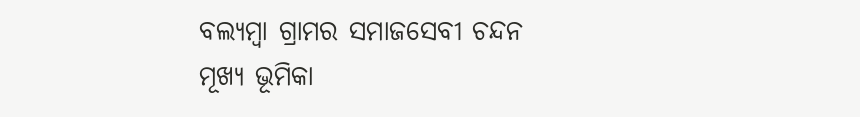ବଲ୍ୟମ୍ବା ଗ୍ରାମର ସମାଜସେବୀ ଚନ୍ଦନ ମୂଖ୍ୟ ଭୂମିକା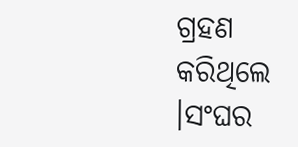ଗ୍ରହଣ କରିଥିଲେ ।ସଂଘର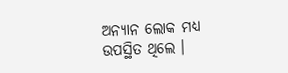ଅନ୍ୟାନ ଲୋକ ମଧ୍ୟ ଉପସ୍ଥିତ ଥିଲେ ।